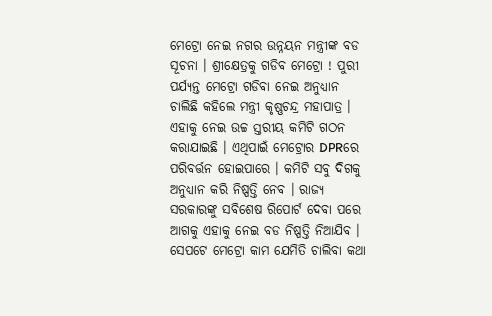ମେଟ୍ରୋ ନେଇ ନଗର ଉନ୍ନୟନ ମନ୍ତ୍ରୀଙ୍କ ବଡ ସୂଚନା । ଶ୍ରୀକ୍ଷେତ୍ରକୁ ଗଡିବ ମେଟ୍ରୋ ! ପୁରୀ ପର୍ଯ୍ୟନ୍ତ ମେଟ୍ରୋ ଗଡିବା ନେଇ ଅନୁଧ୍ୟାନ ଚାଲିଛି କହିଲେ ମନ୍ତ୍ରୀ କୃଷ୍ଣଚନ୍ଦ୍ର ମହାପାତ୍ର । ଏହାକୁ ନେଇ ଉଚ୍ଚ ସ୍ତରୀୟ କମିଟି ଗଠନ କରାଯାଇଛି । ଏଥିପାଇଁ ମେଟ୍ରୋର DPRରେ ପରିବର୍ତ୍ତନ ହୋଇପାରେ । କମିଟି ସବୁ ଦିଗକୁ ଅନୁଧ୍ୟାନ କରି ନିଷ୍ପତ୍ତି ନେବ । ରାଜ୍ୟ ସରକାରଙ୍କୁ ସବିଶେଷ ରିପୋର୍ଟ ଦେବା ପରେ ଆଗକୁ ଏହାକୁ ନେଇ ବଡ ନିଷ୍ପତ୍ତି ନିଆଯିବ ।
ସେପଟେ ମେଟ୍ରୋ କାମ ଯେମିତି ଚାଲିବା କଥା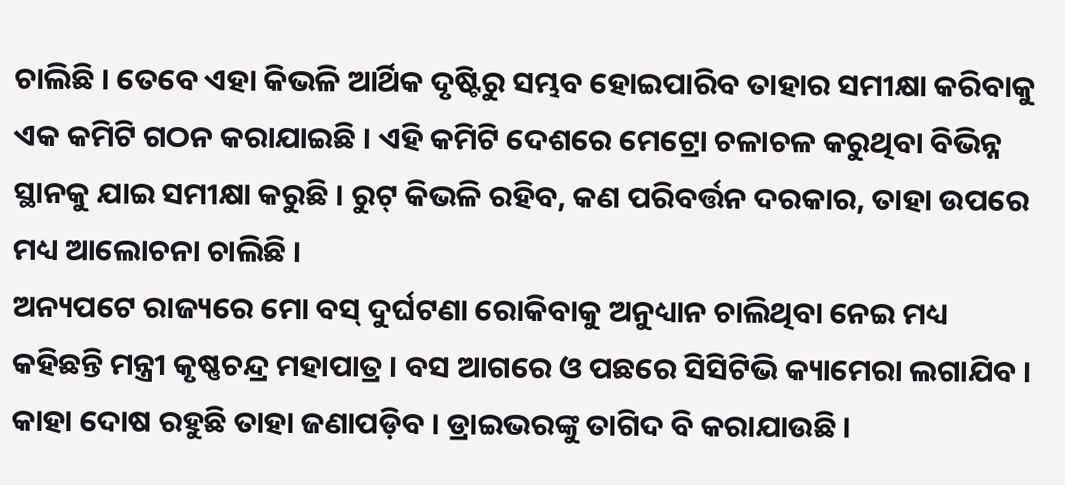ଚାଲିଛି । ତେବେ ଏହା କିଭଳି ଆର୍ଥିକ ଦୃଷ୍ଟିରୁ ସମ୍ଭବ ହୋଇପାରିବ ତାହାର ସମୀକ୍ଷା କରିବାକୁ ଏକ କମିଟି ଗଠନ କରାଯାଇଛି । ଏହି କମିଟି ଦେଶରେ ମେଟ୍ରୋ ଚଳାଚଳ କରୁଥିବା ବିଭିନ୍ନ ସ୍ଥାନକୁ ଯାଇ ସମୀକ୍ଷା କରୁଛି । ରୁଟ୍ କିଭଳି ରହିବ, କଣ ପରିବର୍ତ୍ତନ ଦରକାର, ତାହା ଉପରେ ମଧ୍ୟ ଆଲୋଚନା ଚାଲିଛି ।
ଅନ୍ୟପଟେ ରାଜ୍ୟରେ ମୋ ବସ୍ ଦୁର୍ଘଟଣା ରୋକିବାକୁ ଅନୁଧ୍ୟାନ ଚାଲିଥିବା ନେଇ ମଧ୍ୟ କହିଛନ୍ତି ମନ୍ତ୍ରୀ କୃଷ୍ଣଚନ୍ଦ୍ର ମହାପାତ୍ର । ବସ ଆଗରେ ଓ ପଛରେ ସିସିଟିଭି କ୍ୟାମେରା ଲଗାଯିବ । କାହା ଦୋଷ ରହୁଛି ତାହା ଜଣାପଡ଼ିବ । ଡ୍ରାଇଭରଙ୍କୁ ତାଗିଦ ବି କରାଯାଉଛି ।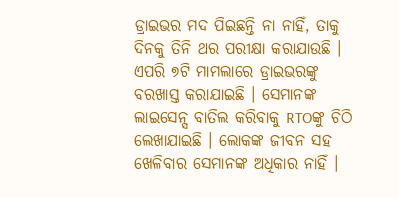ଡ୍ରାଇଭର ମଦ ପିଇଛନ୍ତି ନା ନାହିଁ, ତାକୁ ଦିନକୁ ତିନି ଥର ପରୀକ୍ଷା କରାଯାଉଛି । ଏପରି ୭ଟି ମାମଲାରେ ଡ୍ରାଇଭରଙ୍କୁ ବରଖାସ୍ତ କରାଯାଇଛି । ସେମାନଙ୍କ ଲାଇସେନ୍ସ ବାତିଲ କରିବାକୁ RTOଙ୍କୁ ଚିଠି ଲେଖାଯାଇଛି । ଲୋକଙ୍କ ଜୀବନ ସହ ଖେଳିବାର ସେମାନଙ୍କ ଅଧିକାର ନାହିଁ ।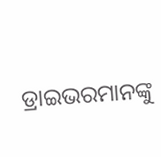ଡ୍ରାଇଭରମାନଙ୍କୁ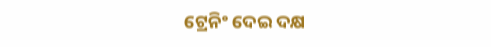ଟ୍ରେନିଂ ଦେଇ ଦକ୍ଷ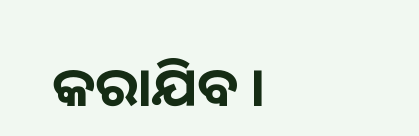କରାଯିବ ।